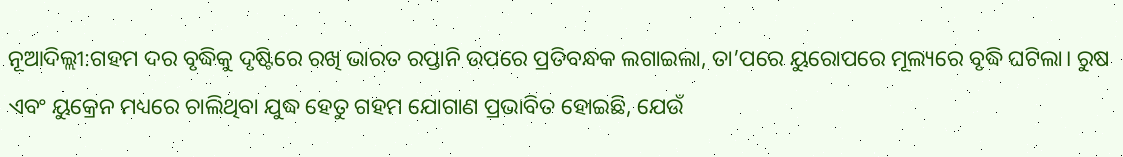ନୂଆଦିଲ୍ଲୀ:ଗହମ ଦର ବୃଦ୍ଧିକୁ ଦୃଷ୍ଟିରେ ରଖି ଭାରତ ରପ୍ତାନି ଉପରେ ପ୍ରତିବନ୍ଧକ ଲଗାଇଲା, ତା’ପରେ ୟୁରୋପରେ ମୂଲ୍ୟରେ ବୃଦ୍ଧି ଘଟିଲା। ରୁଷ ଏବଂ ୟୁକ୍ରେନ ମଧ୍ୟରେ ଚାଲିଥିବା ଯୁଦ୍ଧ ହେତୁ ଗହମ ଯୋଗାଣ ପ୍ରଭାବିତ ହୋଇଛି, ଯେଉଁ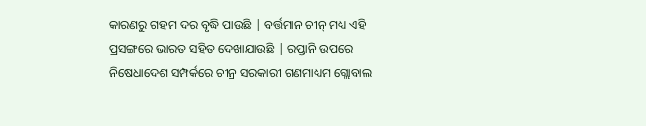କାରଣରୁ ଗହମ ଦର ବୃଦ୍ଧି ପାଉଛି | ବର୍ତ୍ତମାନ ଚୀନ୍ ମଧ୍ୟ ଏହି ପ୍ରସଙ୍ଗରେ ଭାରତ ସହିତ ଦେଖାଯାଉଛି | ରପ୍ତାନି ଉପରେ ନିଷେଧାଦେଶ ସମ୍ପର୍କରେ ଚୀନ୍ର ସରକାରୀ ଗଣମାଧ୍ୟମ ଗ୍ଲୋବାଲ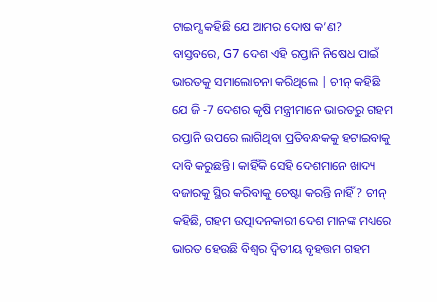ଟାଇମ୍ସ କହିଛି ଯେ ଆମର ଦୋଷ କ’ଣ?
ବାସ୍ତବରେ, G7 ଦେଶ ଏହି ରପ୍ତାନି ନିଷେଧ ପାଇଁ ଭାରତକୁ ସମାଲୋଚନା କରିଥିଲେ | ଚୀନ୍ କହିଛି ଯେ ଜି -7 ଦେଶର କୃଷି ମନ୍ତ୍ରୀମାନେ ଭାରତରୁ ଗହମ ରପ୍ତାନି ଉପରେ ଲାଗିଥିବା ପ୍ରତିବନ୍ଧକକୁ ହଟାଇବାକୁ ଦାବି କରୁଛନ୍ତି। କାହିଁକି ସେହି ଦେଶମାନେ ଖାଦ୍ୟ ବଜାରକୁ ସ୍ଥିର କରିବାକୁ ଚେଷ୍ଟା କରନ୍ତି ନାହିଁ? ଚୀନ୍ କହିଛି, ଗହମ ଉତ୍ପାଦନକାରୀ ଦେଶ ମାନଙ୍କ ମଧ୍ୟରେ ଭାରତ ହେଉଛି ବିଶ୍ୱର ଦ୍ୱିତୀୟ ବୃହତ୍ତମ ଗହମ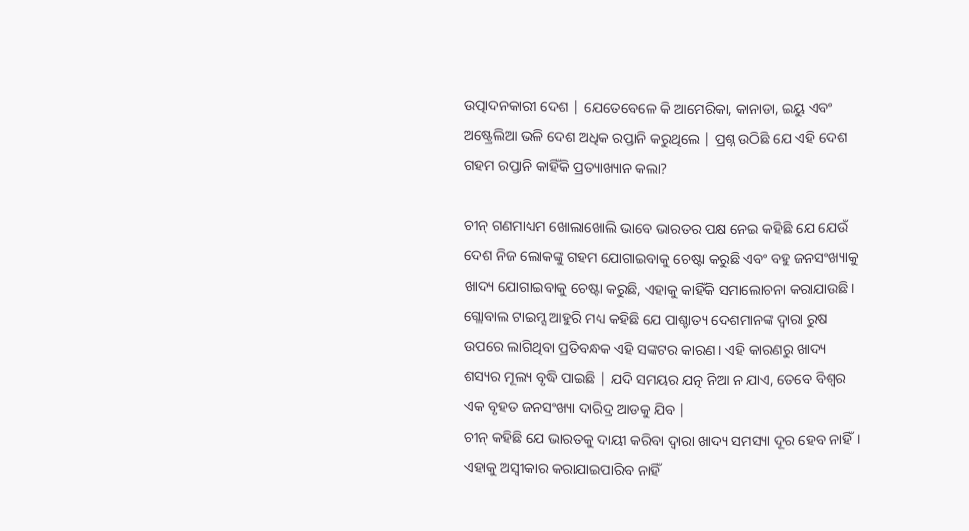ଉତ୍ପାଦନକାରୀ ଦେଶ | ଯେତେବେଳେ କି ଆମେରିକା, କାନାଡା, ଇୟୁ ଏବଂ ଅଷ୍ଟ୍ରେଲିଆ ଭଳି ଦେଶ ଅଧିକ ରପ୍ତାନି କରୁଥିଲେ | ପ୍ରଶ୍ନ ଉଠିଛି ଯେ ଏହି ଦେଶ ଗହମ ରପ୍ତାନି କାହିଁକି ପ୍ରତ୍ୟାଖ୍ୟାନ କଲା?

ଚୀନ୍ ଗଣମାଧ୍ୟମ ଖୋଲାଖୋଲି ଭାବେ ଭାରତର ପକ୍ଷ ନେଇ କହିଛି ଯେ ଯେଉଁ ଦେଶ ନିଜ ଲୋକଙ୍କୁ ଗହମ ଯୋଗାଇବାକୁ ଚେଷ୍ଟା କରୁଛି ଏବଂ ବହୁ ଜନସଂଖ୍ୟାକୁ ଖାଦ୍ୟ ଯୋଗାଇବାକୁ ଚେଷ୍ଟା କରୁଛି, ଏହାକୁ କାହିଁକି ସମାଲୋଚନା କରାଯାଉଛି। ଗ୍ଲୋବାଲ ଟାଇମ୍ସ ଆହୁରି ମଧ୍ୟ କହିଛି ଯେ ପାଶ୍ଚାତ୍ୟ ଦେଶମାନଙ୍କ ଦ୍ୱାରା ରୁଷ ଉପରେ ଲାଗିଥିବା ପ୍ରତିବନ୍ଧକ ଏହି ସଙ୍କଟର କାରଣ। ଏହି କାରଣରୁ ଖାଦ୍ୟ ଶସ୍ୟର ମୂଲ୍ୟ ବୃଦ୍ଧି ପାଇଛି | ଯଦି ସମୟର ଯତ୍ନ ନିଆ ନ ଯାଏ, ତେବେ ବିଶ୍ଵର ଏକ ବୃହତ ଜନସଂଖ୍ୟା ଦାରିଦ୍ର ଆଡକୁ ଯିବ |
ଚୀନ୍ କହିଛି ଯେ ଭାରତକୁ ଦାୟୀ କରିବା ଦ୍ୱାରା ଖାଦ୍ୟ ସମସ୍ୟା ଦୂର ହେବ ନାହିଁ। ଏହାକୁ ଅସ୍ୱୀକାର କରାଯାଇପାରିବ ନାହିଁ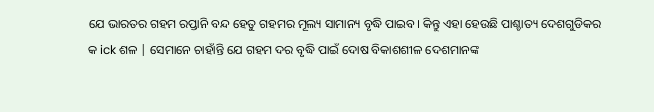ଯେ ଭାରତର ଗହମ ରପ୍ତାନି ବନ୍ଦ ହେତୁ ଗହମର ମୂଲ୍ୟ ସାମାନ୍ୟ ବୃଦ୍ଧି ପାଇବ। କିନ୍ତୁ ଏହା ହେଉଛି ପାଶ୍ଚାତ୍ୟ ଦେଶଗୁଡିକର କ ick ଶଳ | ସେମାନେ ଚାହାଁନ୍ତି ଯେ ଗହମ ଦର ବୃଦ୍ଧି ପାଇଁ ଦୋଷ ବିକାଶଶୀଳ ଦେଶମାନଙ୍କ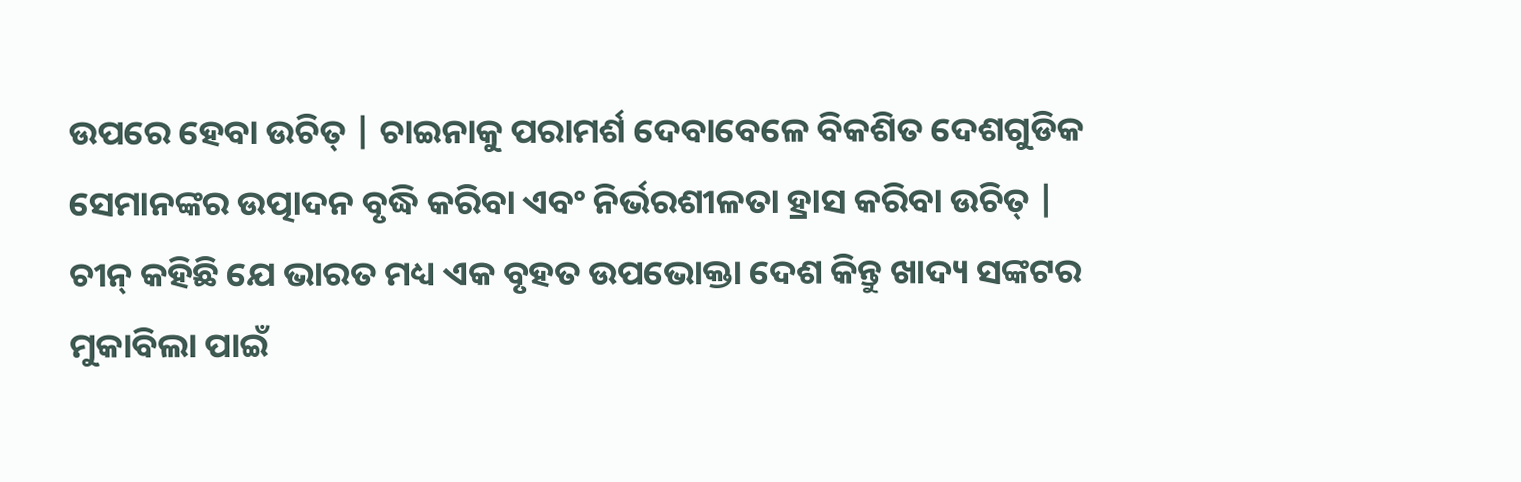ଉପରେ ହେବା ଉଚିତ୍ | ଚାଇନାକୁ ପରାମର୍ଶ ଦେବାବେଳେ ବିକଶିତ ଦେଶଗୁଡିକ ସେମାନଙ୍କର ଉତ୍ପାଦନ ବୃଦ୍ଧି କରିବା ଏବଂ ନିର୍ଭରଶୀଳତା ହ୍ରାସ କରିବା ଉଚିତ୍ |
ଚୀନ୍ କହିଛି ଯେ ଭାରତ ମଧ୍ୟ ଏକ ବୃହତ ଉପଭୋକ୍ତା ଦେଶ କିନ୍ତୁ ଖାଦ୍ୟ ସଙ୍କଟର ମୁକାବିଲା ପାଇଁ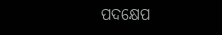ପଦକ୍ଷେପ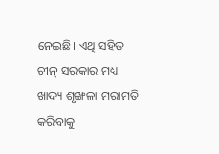ନେଇଛି। ଏଥି ସହିତ ଚୀନ୍ ସରକାର ମଧ୍ୟ ଖାଦ୍ୟ ଶୃଙ୍ଖଳା ମରାମତି କରିବାକୁ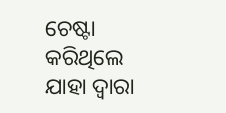ଚେଷ୍ଟା କରିଥିଲେ ଯାହା ଦ୍ୱାରା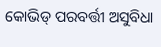କୋଭିଡ୍ ପରବର୍ତ୍ତୀ ଅସୁବିଧା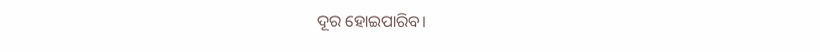ଦୂର ହୋଇପାରିବ।